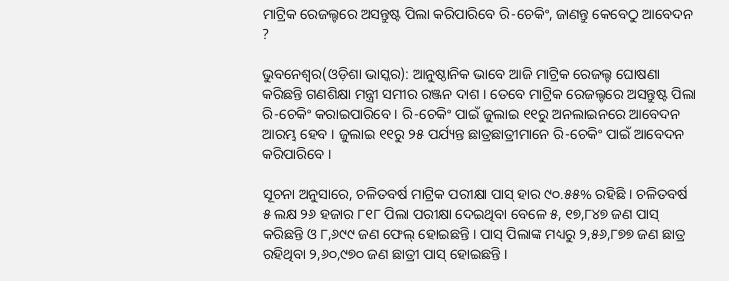ମାଟ୍ରିକ ରେଜଲ୍ଟରେ ଅସନ୍ତୁଷ୍ଟ ପିଲା କରିପାରିବେ ରି-ଚେକିଂ, ଜାଣନ୍ତୁ କେବେଠୁ ଆବେଦନ ?

ଭୁବନେଶ୍ୱର(ଓଡ଼ିଶା ଭାସ୍କର): ଆନୁଷ୍ଠାନିକ ଭାବେ ଆଜି ମାଟ୍ରିକ ରେଜଲ୍ଟ ଘୋଷଣା କରିଛନ୍ତି ଗଣଶିକ୍ଷା ମନ୍ତ୍ରୀ ସମୀର ରଞ୍ଜନ ଦାଶ । ତେବେ ମାଟ୍ରିକ ରେଜଲ୍ଟରେ ଅସନ୍ତୁଷ୍ଟ ପିଲା ରି-ଚେକିଂ କରାଇପାରିବେ । ରି-ଚେକିଂ ପାଇଁ ଜୁଲାଇ ୧୧ରୁ ଅନଲାଇନରେ ଆବେଦନ ଆରମ୍ଭ ହେବ । ଜୁଲାଇ ୧୧ରୁ ୨୫ ପର୍ଯ୍ୟନ୍ତ ଛାତ୍ରଛାତ୍ରୀମାନେ ରି-ଚେକିଂ ପାଇଁ ଆବେଦନ କରିପାରିବେ ।

ସୂଚନା ଅନୁସାରେ, ଚଳିତବର୍ଷ ମାଟ୍ରିକ ପରୀକ୍ଷା ପାସ୍ ହାର ୯୦.୫୫% ରହିଛି । ଚଳିତବର୍ଷ ୫ ଲକ୍ଷ ୨୬ ହଜାର ୮୧୮ ପିଲା ପରୀକ୍ଷା ଦେଇଥିବା ବେଳେ ୫, ୧୭,୮୪୭ ଜଣ ପାସ୍ କରିଛନ୍ତି ଓ ୮,୬୯୯ ଜଣ ଫେଲ୍ ହୋଇଛନ୍ତି । ପାସ୍ ପିଲାଙ୍କ ମଧ୍ୟରୁ ୨,୫୬,୮୭୭ ଜଣ ଛାତ୍ର ରହିଥିବା ୨,୬୦,୯୭୦ ଜଣ ଛାତ୍ରୀ ପାସ୍ ହୋଇଛନ୍ତି ।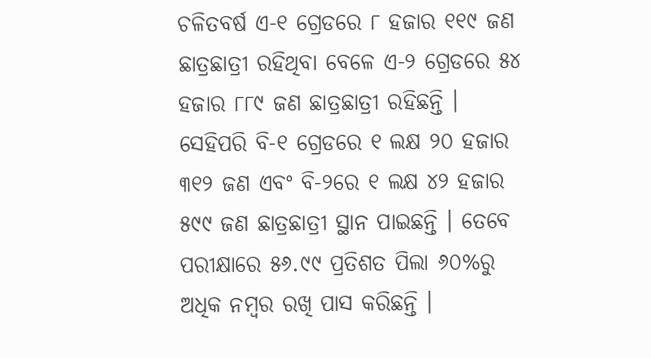ଚଳିତବର୍ଷ ଏ-୧ ଗ୍ରେଡରେ ୮ ହଜାର ୧୧୯ ଜଣ ଛାତ୍ରଛାତ୍ରୀ ରହିଥିବା ବେଳେ ଏ-୨ ଗ୍ରେଡରେ ୫୪ ହଜାର ୮୮୯ ଜଣ ଛାତ୍ରଛାତ୍ରୀ ରହିଛନ୍ତି । ସେହିପରି ବି-୧ ଗ୍ରେଡରେ ୧ ଲକ୍ଷ ୨୦ ହଜାର ୩୧୨ ଜଣ ଏବଂ ବି-୨ରେ ୧ ଲକ୍ଷ ୪୨ ହଜାର ୫୯୯ ଜଣ ଛାତ୍ରଛାତ୍ରୀ ସ୍ଥାନ ପାଇଛନ୍ତି । ତେବେ ପରୀକ୍ଷାରେ ୫୬.୯୯ ପ୍ରତିଶତ ପିଲା ୬୦%ରୁ ଅଧିକ ନମ୍ବର ରଖି ପାସ କରିଛନ୍ତି ।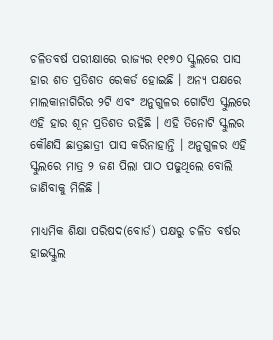ଚଳିତବର୍ଷ ପରୀକ୍ଷାରେ ରାଜ୍ୟର ୧୧୭୦ ସ୍କୁଲରେ ପାସ ହାର ଶତ ପ୍ରତିଶତ ରେକର୍ଡ ହୋଇଛି । ଅନ୍ୟ ପକ୍ଷରେ ମାଲକାନାଗିରିର ୨ଟି ଏବଂ ଅନୁଗୁଳର ଗୋଟିଏ ସ୍କୁଲରେ ଏହି ହାର ଶୂନ ପ୍ରତିଶତ ରହିଛି । ଏହି ତିନୋଟି ସ୍କୁଲର କୌଣସି ଛାତ୍ରଛାତ୍ରୀ ପାସ କରିନାହାନ୍ତି । ଅନୁଗୁଳର ଏହି ସ୍କୁଲରେ ମାତ୍ର ୨ ଜଣ ପିଲା ପାଠ ପଢୁଥିଲେ ବୋଲି ଜାଣିବାକୁ ମିଳିଛି ।

ମାଧ୍ୟମିକ ଶିକ୍ଷା ପରିଷଦ(ବୋର୍ଡ) ପକ୍ଷରୁ ଚଳିତ ବର୍ଷର ହାଇସ୍କୁଲ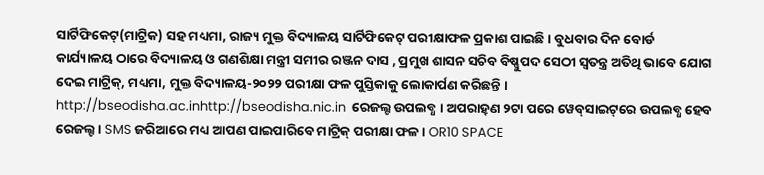ସାର୍ଟିଫିକେଟ୍(ମାଟ୍ରିକ) ସହ ମଧ୍ୟମା, ରାଜ୍ୟ ମୁକ୍ତ ବିଦ୍ୟାଳୟ ସାର୍ଟିଫିକେଟ୍ ପରୀକ୍ଷାଫଳ ପ୍ରକାଶ ପାଇଛି । ବୁଧବାର ଦିନ ବୋର୍ଡ କାର୍ଯ୍ୟାଳୟ ଠାରେ ବିଦ୍ୟାଳୟ ଓ ଗଣଶିକ୍ଷା ମନ୍ତ୍ରୀ ସମୀର ରଞ୍ଜନ ଦାସ , ପ୍ରମୁଖ ଶାସନ ସଚିବ ବିଷ୍ଣୁପଦ ସେଠୀ ସ୍ୱତନ୍ତ୍ର ଅତିଥି ଭାବେ ଯୋଗ ଦେଇ ମାଟ୍ରିକ୍, ମଧ୍ୟମା, ମୁକ୍ତ ବିଦ୍ୟାଳୟ-୨୦୨୨ ପରୀକ୍ଷା ଫଳ ପୁସ୍ତିକାକୁ ଲୋକାର୍ପଣ କରିଛନ୍ତି । http://bseodisha.ac.inhttp://bseodisha.nic.in  ରେଜଲ୍ଟ ଉପଲବ୍ଧ । ଅପରାହ୍‌ଣ ୨ଟା ପରେ ୱେବ୍‌ସାଇଟ୍‌ରେ ଉପଲବ୍ଧ ହେବ ରେଜଲ୍ଟ । SMS ଜରିଆରେ ମଧ୍ୟ ଆପଣ ପାଇପାରିବେ ମାଟ୍ରିକ୍ ପରୀକ୍ଷା ଫଳ । OR10 SPACE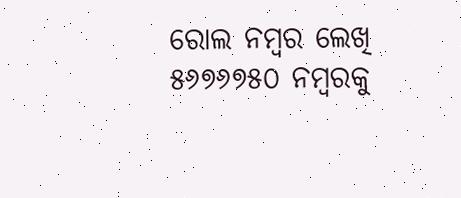ରୋଲ ନମ୍ବର ଲେଖି ୫୬୭୬୭୫୦ ନମ୍ବରକୁ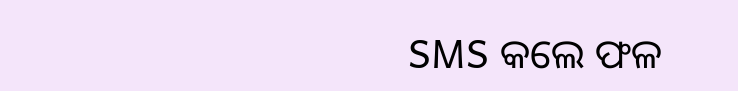SMS କଲେ ଫଳ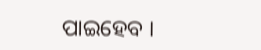ପାଇହେବ ।